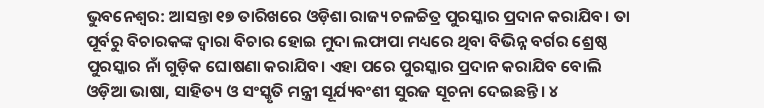ଭୁବନେଶ୍ୱର: ଆସନ୍ତା ୧୭ ତାରିଖରେ ଓଡ଼ିଶା ରାଜ୍ୟ ଚଳଚ୍ଚିତ୍ର ପୁରସ୍କାର ପ୍ରଦାନ କରାଯିବ। ତା ପୂର୍ବରୁ ବିଚାରକଙ୍କ ଦ୍ୱାରା ବିଚାର ହୋଇ ମୁଦା ଲଫାପା ମଧ୍ୟରେ ଥିବା ବିଭିନ୍ନ ବର୍ଗର ଶ୍ରେଷ୍ଠ ପୁରସ୍କାର ନାଁ ଗୁଡ଼ିକ ଘୋଷଣା କରାଯିବ। ଏହା ପରେ ପୁରସ୍କାର ପ୍ରଦାନ କରାଯିବ ବୋଲି ଓଡ଼ିଆ ଭାଷା, ସାହିତ୍ୟ ଓ ସଂସ୍କୃତି ମନ୍ତ୍ରୀ ସୂର୍ଯ୍ୟବଂଶୀ ସୁରଜ ସୂଚନା ଦେଇଛନ୍ତି। ୪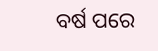ବର୍ଷ ପରେ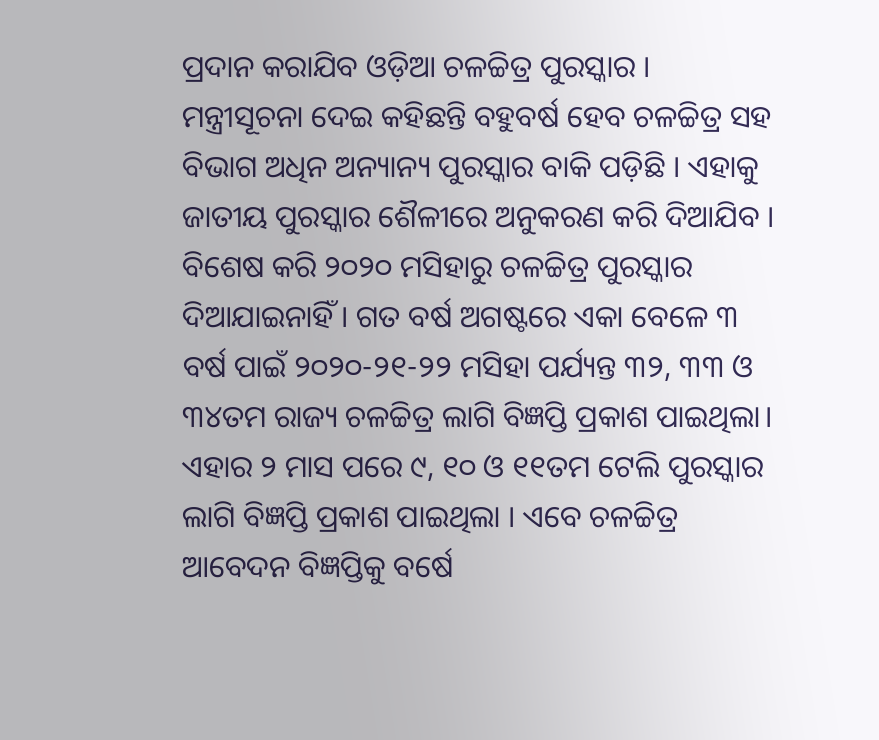ପ୍ରଦାନ କରାଯିବ ଓଡ଼ିଆ ଚଳଚ୍ଚିତ୍ର ପୁରସ୍କାର ।
ମନ୍ତ୍ରୀସୂଚନା ଦେଇ କହିଛନ୍ତି ବହୁବର୍ଷ ହେବ ଚଳଚ୍ଚିତ୍ର ସହ ବିଭାଗ ଅଧିନ ଅନ୍ୟାନ୍ୟ ପୁରସ୍କାର ବାକି ପଡ଼ିଛି । ଏହାକୁ ଜାତୀୟ ପୁରସ୍କାର ଶୈଳୀରେ ଅନୁକରଣ କରି ଦିଆଯିବ । ବିଶେଷ କରି ୨୦୨୦ ମସିହାରୁ ଚଳଚ୍ଚିତ୍ର ପୁରସ୍କାର ଦିଆଯାଇନାହିଁ । ଗତ ବର୍ଷ ଅଗଷ୍ଟରେ ଏକା ବେଳେ ୩ ବର୍ଷ ପାଇଁ ୨୦୨୦-୨୧-୨୨ ମସିହା ପର୍ଯ୍ୟନ୍ତ ୩୨, ୩୩ ଓ ୩୪ତମ ରାଜ୍ୟ ଚଳଚ୍ଚିତ୍ର ଲାଗି ବିଜ୍ଞପ୍ତି ପ୍ରକାଶ ପାଇଥିଲା। ଏହାର ୨ ମାସ ପରେ ୯, ୧୦ ଓ ୧୧ତମ ଟେଲି ପୁରସ୍କାର ଲାଗି ବିଜ୍ଞପ୍ତି ପ୍ରକାଶ ପାଇଥିଲା । ଏବେ ଚଳଚ୍ଚିତ୍ର ଆବେଦନ ବିଜ୍ଞପ୍ତିକୁ ବର୍ଷେ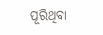ପୂରିଥିବା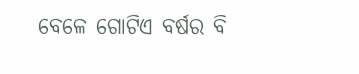ବେଳେ ଗୋଟିଏ ବର୍ଷର ବି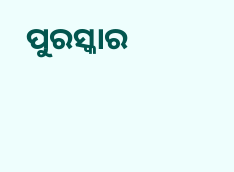ପୁରସ୍କାର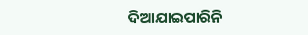ଦିଆଯାଇପାରିନି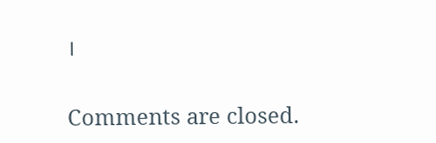।

Comments are closed.